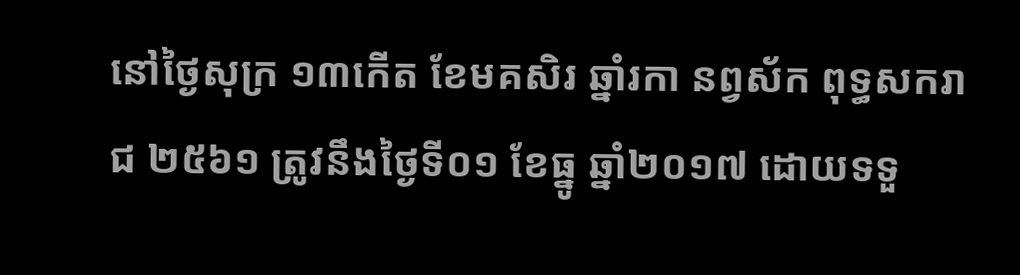នៅថ្ងៃសុក្រ ១៣កើត ខែមគសិរ ឆ្នាំរកា នព្វស័ក ពុទ្ធសករាជ ២៥៦១ ត្រូវនឹងថ្ងៃទី០១ ខែធ្នូ ឆ្នាំ២០១៧ ដោយទទួ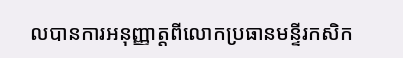លបានការអនុញ្ញាត្តពីលោកប្រធានមន្ទីរកសិក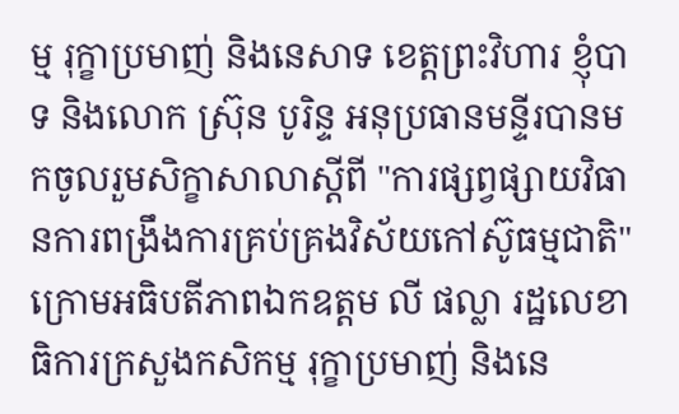ម្ម រុក្ខាប្រមាញ់ និងនេសាទ ខេត្តព្រះវិហារ ខ្ញុំបាទ និងលោក ស្រ៊ុន បូរិន្ទ អនុប្រធានមន្ទីរបានមកចូលរួមសិក្ខាសាលាស្តីពី "ការផ្សព្វផ្សាយវិធានការពង្រឹងការគ្រប់គ្រងវិស័យកៅស៊ូធម្មជាតិ"ក្រោមអធិបតីភាពឯកឧត្តម លី ផល្លា រដ្ឋលេខាធិការក្រសួងកសិកម្ម រុក្ខាប្រមាញ់ និងនេ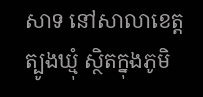សាទ នៅសាលាខេត្តត្បូងឃ្មុំ ស្ថិតក្នុងភូមិ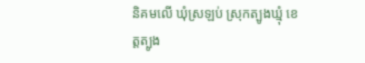និគមលើ ឃុំស្រឡប់ ស្រុកត្បូងឃ្មុំ ខេត្តត្បូង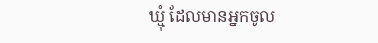ឃ្មុំ ដែលមានអ្នកចូល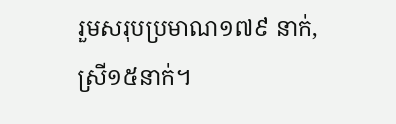រួមសរុបប្រមាណ១៧៩ នាក់,ស្រី១៥នាក់។